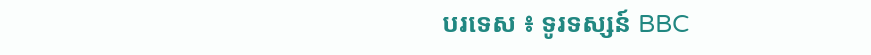បរទេស ៖ ទូរទស្សន៍ BBC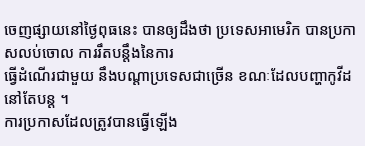ចេញផ្សាយនៅថ្ងៃពុធនេះ បានឲ្យដឹងថា ប្រទេសអាមេរិក បានប្រកាសលប់ចោល ការរឹតបន្តឹងនៃការ
ធ្វើដំណើរជាមួយ នឹងបណ្តាប្រទេសជាច្រើន ខណៈដែលបញ្ហាកូវីដនៅតែបន្ត ។
ការប្រកាសដែលត្រូវបានធ្វើឡើង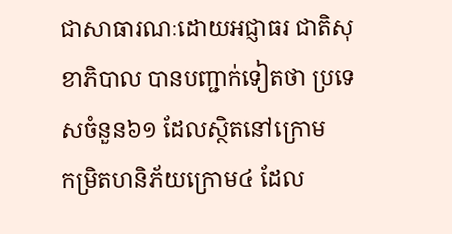ជាសាធារណៈដោយអជ្ញាធរ ជាតិសុខាភិបាល បានបញ្ជាក់ទៀតថា ប្រទេសចំនួន៦១ ដែលស្ថិតនៅក្រោម
កម្រិតហនិភ័យក្រោម៤ ដែល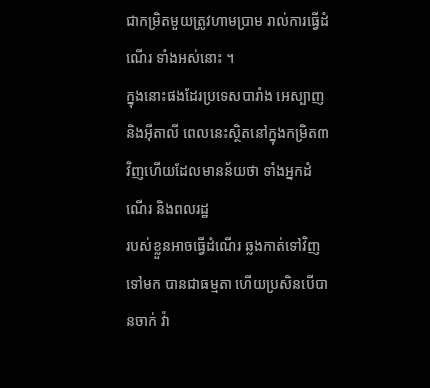ជាកម្រិតមួយត្រូវហាមប្រាម រាល់ការធ្វើដំណើរ ទាំងអស់នោះ ។
ក្នុងនោះផងដែរប្រទេសបារាំង អេស្បាញ និងអ៊ីតាលី ពេលនេះស្ថិតនៅក្នុងកម្រិត៣ វិញហើយដែលមានន័យថា ទាំងអ្នកដំណើរ និងពលរដ្ឋ
របស់ខ្លួនអាចធ្វើដំណើរ ឆ្លងកាត់ទៅវិញទៅមក បានជាធម្មតា ហើយប្រសិនបើបានចាក់ វ៉ា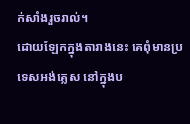ក់សាំងរួចរាល់។
ដោយឡែកក្នុងតារាងនេះ គេពុំមានប្រទេសអង់គ្លេស នៅក្នុងប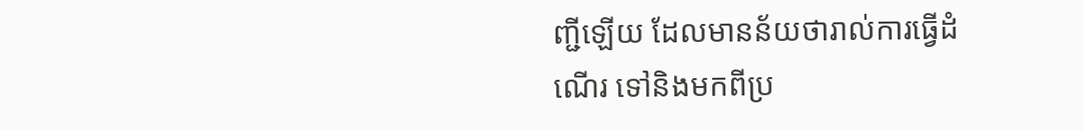ញ្ជីឡើយ ដែលមានន័យថារាល់ការធ្វើដំណើរ ទៅនិងមកពីប្រ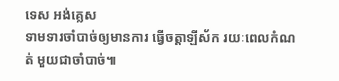ទេស អង់គ្លេស
ទាមទារចាំបាច់ឲ្យមានការ ធ្វើចត្តាឡីស័ក រយៈពេលកំណត់ មួយជាចាំបាច់៕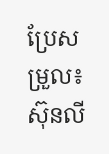ប្រែសម្រួល៖ស៊ុនលី